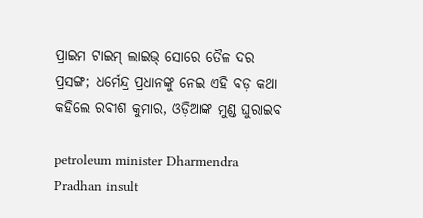ପ୍ରାଇମ ଟାଇମ୍ ଲାଇଭ୍ ସୋରେ ତୈଳ ଦର ପ୍ରସଙ୍ଗ; ଧର୍ମେନ୍ଦ୍ର ପ୍ରଧାନଙ୍କୁ ନେଇ ଏହି ବଡ଼ କଥା କହିଲେ ରବୀଶ କୁମାର, ଓଡ଼ିଆଙ୍କ ମୁଣ୍ଡ ଘୁରାଇବ

petroleum minister Dharmendra Pradhan insult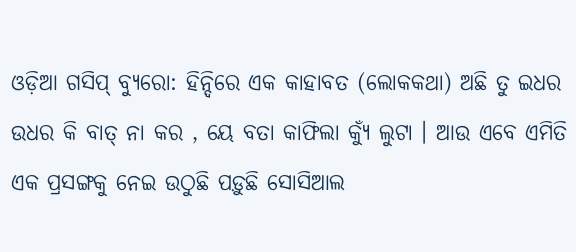ଓଡ଼ିଆ ଗସିପ୍ ବ୍ୟୁରୋ: ହିନ୍ଦିରେ ଏକ କାହାବତ (ଲୋକକଥା) ଅଛି ତୁ ଇଧର ଉଧର କି ବାତ୍ ନା କର , ୟେ ବତା କାଫିଲା କ୍ୟୁଁ ଲୁଟା । ଆଉ ଏବେ ଏମିତି ଏକ ପ୍ରସଙ୍ଗକୁ ନେଇ ଉଠୁଛି ପଡ଼ୁଛି ସୋସିଆଲ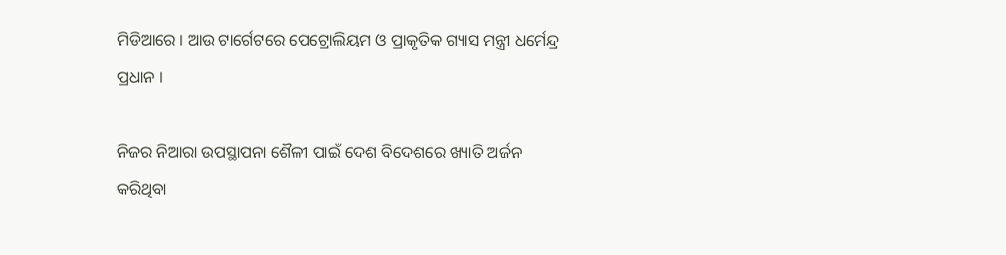ମିଡିଆରେ । ଆଉ ଟାର୍ଗେଟରେ ପେଟ୍ରୋଲିୟମ ଓ ପ୍ରାକୃତିକ ଗ୍ୟାସ ମନ୍ତ୍ରୀ ଧର୍ମେନ୍ଦ୍ର ପ୍ରଧାନ ।

ନିଜର ନିଆରା ଉପସ୍ଥାପନା ଶୈଳୀ ପାଇଁ ଦେଶ ବିଦେଶରେ ଖ୍ୟାତି ଅର୍ଜନ କରିଥିବା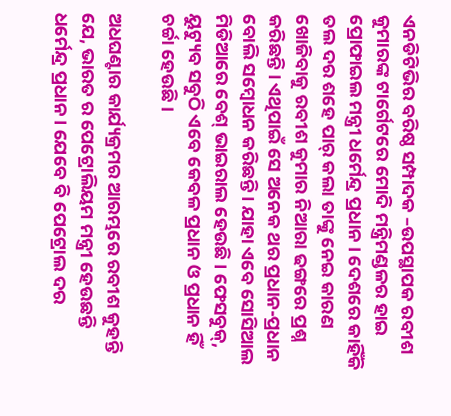ଏନଡିଟିଭିର ବରିଷ୍ଠ ସମ୍ପାଦକ –ଉପସ୍ଥାପକ ରବୀଶ କୁମାରଙ୍କ ଟାର୍ଗେଟରେ ମୋଦି ମନ୍ତ୍ରିମଣ୍ଡଳର ହାଇ ପ୍ରୋଫାଇଲ ମନ୍ତ୍ରୀ ଧର୍ମେନ୍ଦ୍ର ପ୍ରଧାନ । ଦେଶରେ କାହିଁକି ତଲ ଦର ଶହେ ପାର୍ କଲା ତାଙ୍କୁ ନେଇ କାରଣ ଖୋଜିବାକୁ ରବୀଶ କୁମାର ନିଆରା ଢଙ୍ଗରେ ପ୍ରଶ୍ନ କରିଛନ୍ତି । ଏଥିପାଇଁ ସେ ଅନେକ ଥର ପ୍ରଧାନ-ପ୍ରଧାନ ବୋଲି ସମ୍ବୋଧନ କରିଛନ୍ତି । ଯାହା ଏବେ ସୋସିଆଲ ମିଡିଆରେ ବେଶ୍ ଭାଇରାଲ ହେଉଛି । ଫେସବୁକ୍, ୟୁଟ୍ୟୁବ ସବୁଠି ଏବେ କେବଳ ପ୍ରଧାନ ଓ ପ୍ରଧାନ ହିଁ ଚର୍ଚ୍ଚା ହେଉଛି।

ଅଧଘଣ୍ଟାର କାର୍ଯ୍ୟକ୍ରମର ଆରମ୍ଭରେ ରବୀଶ କୁହନ୍ତି ଯେ, ଭାରତ ର ପେଟ୍ରୋଲିୟମ ମନ୍ତ୍ରୀ ହେଉଛନ୍ତି ଧର୍ମେନ୍ଦ୍ର ପ୍ରଧାନ । ଯେବେ ବି ପେଟ୍ରୋଲ ଦର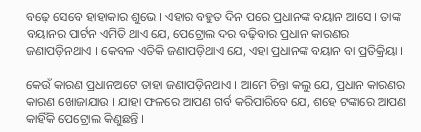ବଢ଼େ ସେବେ ହାହାକାର ଶୁଭେ । ଏହାର ବହୁତ ଦିନ ପରେ ପ୍ରଧାନଙ୍କ ବୟାନ ଆସେ । ତାଙ୍କ ବୟାନର ପାର୍ଟନ ଏମିତି ଥାଏ ଯେ, ପେଟ୍ରୋଲ ଦର ବଢ଼ିବାର ପ୍ରଧାନ କାରଣର ଜଣାପଡ଼ିନଥାଏ । କେବଳ ଏତିକି ଜଣାପଡ଼ିଥାଏ ଯେ, ଏହା ପ୍ରଧାନଙ୍କ ବୟାନ ବା ପ୍ରତିକ୍ରିୟା ।

କେଉଁ କାରଣ ପ୍ରଧାନଅଟେ ତାହା ଜଣାପଡ଼ିନଥାଏ । ଆମେ ଚିନ୍ତା କଲୁ ଯେ, ପ୍ରଧାନ କାରଣର କାରଣ ଖୋଜାଯାଉ । ଯାହା ଫଳରେ ଆପଣ ଗର୍ବ କରିପାରିବେ ଯେ, ଶହେ ଟଙ୍କାରେ ଆପଣ କାହିଁକି ପେଟ୍ରୋଲ କିଣୁଛନ୍ତି ।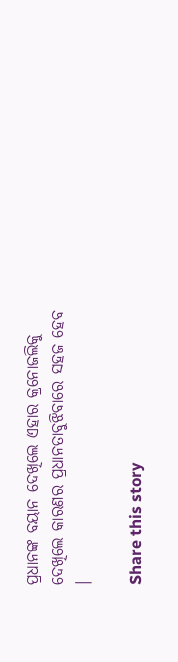ପ୍ରଧାନଙ୍କ ବୟାନ ଦେଖିଲେ ଏହାର କ୍ରନୋଜଲିକୁ ଦେଖିଲେ କାରଣର ପ୍ରଧାନତାବୁଝିବାରେ ସହଜ ହେବ ।

Share this story